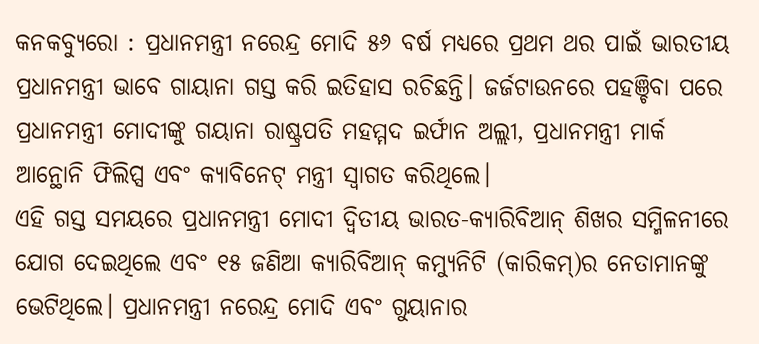କନକବ୍ୟୁରୋ : ପ୍ରଧାନମନ୍ତ୍ରୀ ନରେନ୍ଦ୍ର ମୋଦି ୫୬ ବର୍ଷ ମଧ୍ୟରେ ପ୍ରଥମ ଥର ପାଇଁ ଭାରତୀୟ ପ୍ରଧାନମନ୍ତ୍ରୀ ଭାବେ ଗାୟାନା ଗସ୍ତ କରି ଇତିହାସ ରଚିଛନ୍ତି। ଜର୍ଜଟାଉନରେ ପହଞ୍ଚିବା ପରେ ପ୍ରଧାନମନ୍ତ୍ରୀ ମୋଦୀଙ୍କୁ ଗୟାନା ରାଷ୍ଟ୍ରପତି ମହମ୍ମଦ ଇର୍ଫାନ ଅଲ୍ଲୀ, ପ୍ରଧାନମନ୍ତ୍ରୀ ମାର୍କ ଆନ୍ଥୋନି ଫିଲିପ୍ସ ଏବଂ କ୍ୟାବିନେଟ୍ ମନ୍ତ୍ରୀ ସ୍ୱାଗତ କରିଥିଲେ।
ଏହି ଗସ୍ତ ସମୟରେ ପ୍ରଧାନମନ୍ତ୍ରୀ ମୋଦୀ ଦ୍ୱିତୀୟ ଭାରତ-କ୍ୟାରିବିଆନ୍ ଶିଖର ସମ୍ମିଳନୀରେ ଯୋଗ ଦେଇଥିଲେ ଏବଂ ୧୫ ଜଣିଆ କ୍ୟାରିବିଆନ୍ କମ୍ୟୁନିଟି (କାରିକମ୍)ର ନେତାମାନଙ୍କୁ ଭେଟିଥିଲେ। ପ୍ରଧାନମନ୍ତ୍ରୀ ନରେନ୍ଦ୍ର ମୋଦି ଏବଂ ଗୁୟାନାର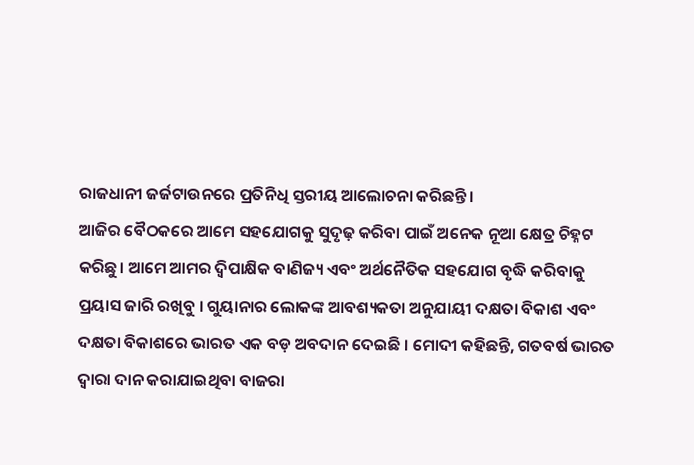ରାଜଧାନୀ ଜର୍ଜଟାଉନରେ ପ୍ରତିନିଧି ସ୍ତରୀୟ ଆଲୋଚନା କରିଛନ୍ତି ।
ଆଜିର ବୈଠକରେ ଆମେ ସହଯୋଗକୁ ସୁଦୃଢ଼ କରିବା ପାଇଁ ଅନେକ ନୂଆ କ୍ଷେତ୍ର ଚିହ୍ନଟ କରିଛୁ। ଆମେ ଆମର ଦ୍ୱିପାକ୍ଷିକ ବାଣିଜ୍ୟ ଏବଂ ଅର୍ଥନୈତିକ ସହଯୋଗ ବୃଦ୍ଧି କରିବାକୁ ପ୍ରୟାସ ଜାରି ରଖିବୁ । ଗୁୟାନାର ଲୋକଙ୍କ ଆବଶ୍ୟକତା ଅନୁଯାୟୀ ଦକ୍ଷତା ବିକାଶ ଏବଂ ଦକ୍ଷତା ବିକାଶରେ ଭାରତ ଏକ ବଡ଼ ଅବଦାନ ଦେଇଛି । ମୋଦୀ କହିଛନ୍ତି, ଗତବର୍ଷ ଭାରତ ଦ୍ୱାରା ଦାନ କରାଯାଇଥିବା ବାଜରା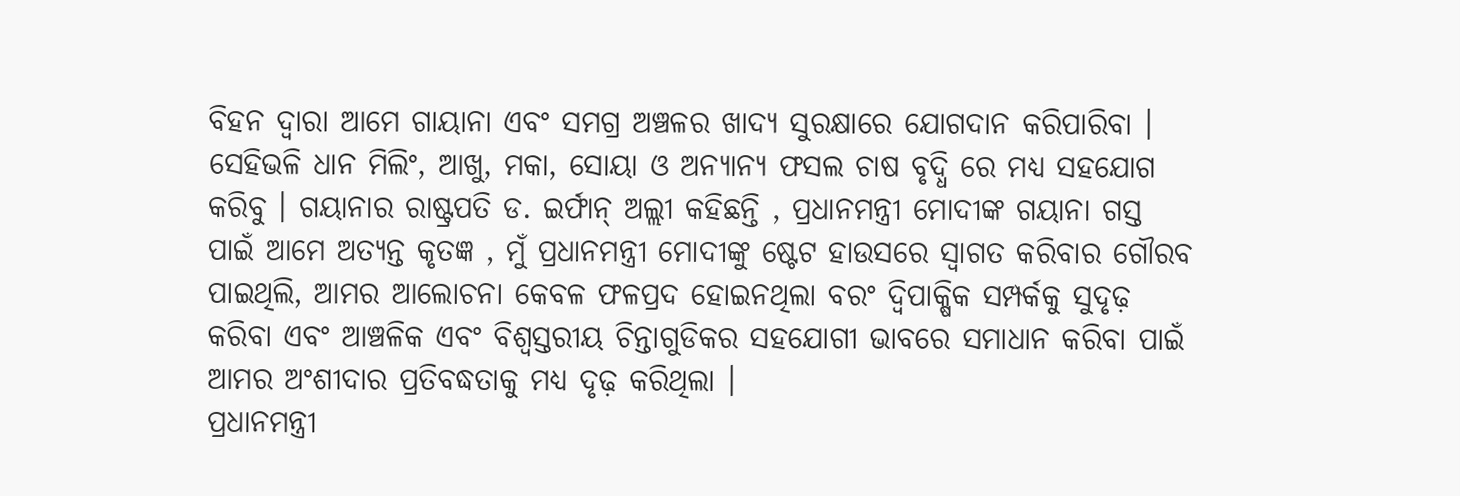ବିହନ ଦ୍ୱାରା ଆମେ ଗାୟାନା ଏବଂ ସମଗ୍ର ଅଞ୍ଚଳର ଖାଦ୍ୟ ସୁରକ୍ଷାରେ ଯୋଗଦାନ କରିପାରିବା ।
ସେହିଭଳି ଧାନ ମିଲିଂ, ଆଖୁ, ମକା, ସୋୟା ଓ ଅନ୍ୟାନ୍ୟ ଫସଲ ଚାଷ ବୃଦ୍ଧି ରେ ମଧ୍ୟ ସହଯୋଗ କରିବୁ । ଗୟାନାର ରାଷ୍ଟ୍ରପତି ଡ. ଇର୍ଫାନ୍ ଅଲ୍ଲୀ କହିଛନ୍ତି , ପ୍ରଧାନମନ୍ତ୍ରୀ ମୋଦୀଙ୍କ ଗୟାନା ଗସ୍ତ ପାଇଁ ଆମେ ଅତ୍ୟନ୍ତ କୃତଜ୍ଞ , ମୁଁ ପ୍ରଧାନମନ୍ତ୍ରୀ ମୋଦୀଙ୍କୁ ଷ୍ଟେଟ ହାଉସରେ ସ୍ୱାଗତ କରିବାର ଗୌରବ ପାଇଥିଲି, ଆମର ଆଲୋଚନା କେବଳ ଫଳପ୍ରଦ ହୋଇନଥିଲା ବରଂ ଦ୍ୱିପାକ୍ଷିକ ସମ୍ପର୍କକୁ ସୁଦୃଢ଼ କରିବା ଏବଂ ଆଞ୍ଚଳିକ ଏବଂ ବିଶ୍ୱସ୍ତରୀୟ ଚିନ୍ତାଗୁଡିକର ସହଯୋଗୀ ଭାବରେ ସମାଧାନ କରିବା ପାଇଁ ଆମର ଅଂଶୀଦାର ପ୍ରତିବଦ୍ଧତାକୁ ମଧ୍ୟ ଦୃଢ଼ କରିଥିଲା ।
ପ୍ରଧାନମନ୍ତ୍ରୀ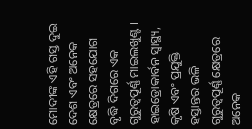ମୋଦୀଙ୍କ ଏହି ଗସ୍ତ ଦୁଇ ଦେଶ ଏବଂ ଅନେକ କ୍ଷେତ୍ରରେ ସହଯୋଗ ବୃଦ୍ଧି ଦିଗରେ ଏକ ଗୁରୁତ୍ୱପୂର୍ଣ୍ଣ ମାଇଲଖୁଣ୍ଟ । ହାଇଡ୍ରୋକାର୍ବନ ସ୍ୱାସ୍ଥ୍ୟ, କୃଷି ଏବଂ ପ୍ରଯୁକ୍ତି ହସ୍ତାନ୍ତର ଭଳି ଗୁରୁତ୍ୱପୂର୍ଣ୍ଣ କ୍ଷେତ୍ରରେ ଅନେକ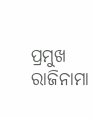ପ୍ରମୁଖ ରାଜିନାମା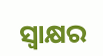ସ୍ୱାକ୍ଷର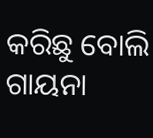କରିଛୁ ବୋଲି ଗାୟନା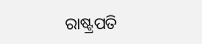ରାଷ୍ଟ୍ରପତି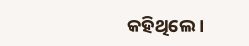କହିଥିଲେ ।